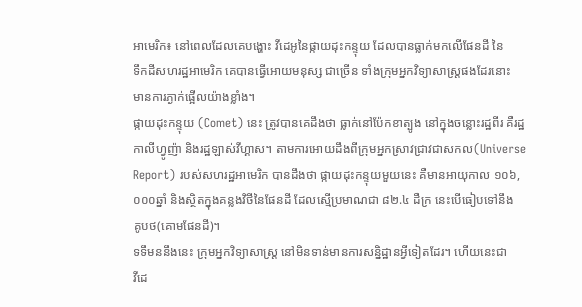អាមេរិក៖ នៅពេលដែលគេបង្ហោះ វីដេអូនៃផ្កាយដុះកន្ទុយ ដែលបានធ្លាក់មកលើផែនដី នៃ
ទឹកដីសហរដ្ឋអាមេរិក គេបានធ្វើអោយមនុស្ស ជាច្រើន ទាំងក្រុមអ្នកវិទ្យាសាស្រ្ដផងដែរនោះ
មានការភ្ងាក់ផ្អើលយ៉ាងខ្លាំង។
ផ្កាយដុះកន្ទុយ (Comet) នេះ ត្រូវបានគេដឹងថា ធ្លាក់នៅប៉ែកខាត្បូង នៅក្នុងចន្លោះរដ្ឋពីរ គឺរដ្ឋ
កាលីហ្វូញ៉ា និងរដ្ឋឡាស់វីហ្គាស។ តាមការអោយដឹងពីក្រុមអ្នកស្រាវជ្រាវជាសកល(Universe
Report) របស់សហរដ្ឋអាមេរិក បានដឹងថា ផ្កាយដុះកន្ទុយមួយនេះ គឺមានអាយុកាល ១០៦,
០០០ឆ្នាំ និងស្ថិតក្នុងគន្លងវិថីនៃផែនដី ដែលស្មើប្រមាណជា ៨២.៤ ដឺក្រ នេះបើធៀបទៅនឹង
គូបថ(គោមផែនដី)។
ទទឹមននឹងនេះ ក្រុមអ្នកវិទ្យាសាស្រ្ដ នៅមិនទាន់មានការសន្និដ្ឋានអ្វីទៀតដែរ។ ហើយនេះជា
វីដេ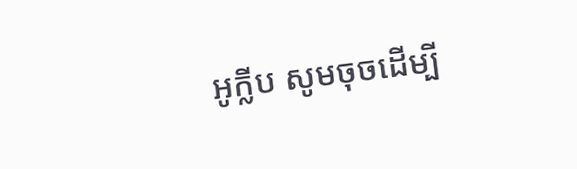អូក្លីប សូមចុចដើម្បី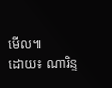មើល៕
ដោយ៖ ណារិន្ទ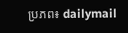ប្រភព៖ dailymail